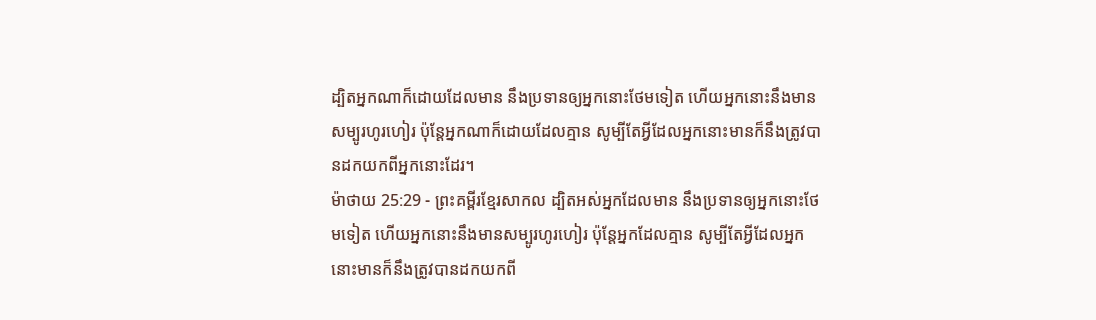ដ្បិតអ្នកណាក៏ដោយដែលមាន នឹងប្រទានឲ្យអ្នកនោះថែមទៀត ហើយអ្នកនោះនឹងមានសម្បូរហូរហៀរ ប៉ុន្តែអ្នកណាក៏ដោយដែលគ្មាន សូម្បីតែអ្វីដែលអ្នកនោះមានក៏នឹងត្រូវបានដកយកពីអ្នកនោះដែរ។
ម៉ាថាយ 25:29 - ព្រះគម្ពីរខ្មែរសាកល ដ្បិតអស់អ្នកដែលមាន នឹងប្រទានឲ្យអ្នកនោះថែមទៀត ហើយអ្នកនោះនឹងមានសម្បូរហូរហៀរ ប៉ុន្តែអ្នកដែលគ្មាន សូម្បីតែអ្វីដែលអ្នកនោះមានក៏នឹងត្រូវបានដកយកពី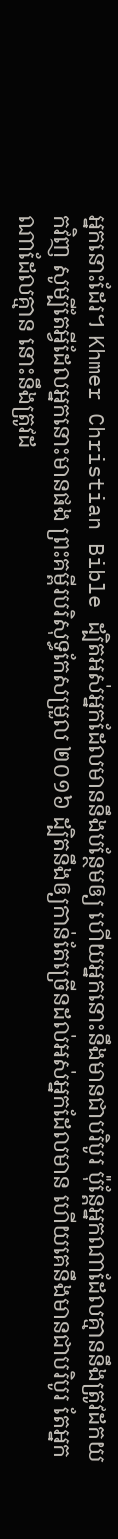អ្នកនោះដែរ។ Khmer Christian Bible ដ្បិតអស់អ្នកដែលមាននឹងបន្ថែមឲ្យ ហើយអ្នកនោះនឹងមានជាបរិបូរ ប៉ុន្ដែអ្នកណាដែលគ្មាននឹងត្រូវដកយកវិញ សូម្បីតែអ្វីដែលអ្នកនោះមានផង ព្រះគម្ពីរបរិសុទ្ធកែសម្រួល ២០១៦ ដ្បិតនឹងឲ្យកាន់តែច្រើនដល់អស់អ្នកដែលមាន ហើយគេនឹងមានជាបរិបូរ តែអ្នកណាដែលគ្មាន នោះនឹងត្រូវដ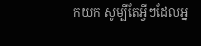កយក សូម្បីតែអ្វីៗដែលអ្ន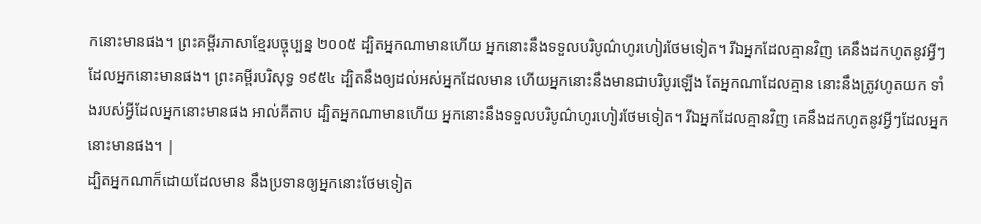កនោះមានផង។ ព្រះគម្ពីរភាសាខ្មែរបច្ចុប្បន្ន ២០០៥ ដ្បិតអ្នកណាមានហើយ អ្នកនោះនឹងទទួលបរិបូណ៌ហូរហៀរថែមទៀត។ រីឯអ្នកដែលគ្មានវិញ គេនឹងដកហូតនូវអ្វីៗដែលអ្នកនោះមានផង។ ព្រះគម្ពីរបរិសុទ្ធ ១៩៥៤ ដ្បិតនឹងឲ្យដល់អស់អ្នកដែលមាន ហើយអ្នកនោះនឹងមានជាបរិបូរឡើង តែអ្នកណាដែលគ្មាន នោះនឹងត្រូវហូតយក ទាំងរបស់អ្វីដែលអ្នកនោះមានផង អាល់គីតាប ដ្បិតអ្នកណាមានហើយ អ្នកនោះនឹងទទួលបរិបូណ៌ហូរហៀរថែមទៀត។ រីឯអ្នកដែលគ្មានវិញ គេនឹងដកហូតនូវអ្វីៗដែលអ្នកនោះមានផង។ |
ដ្បិតអ្នកណាក៏ដោយដែលមាន នឹងប្រទានឲ្យអ្នកនោះថែមទៀត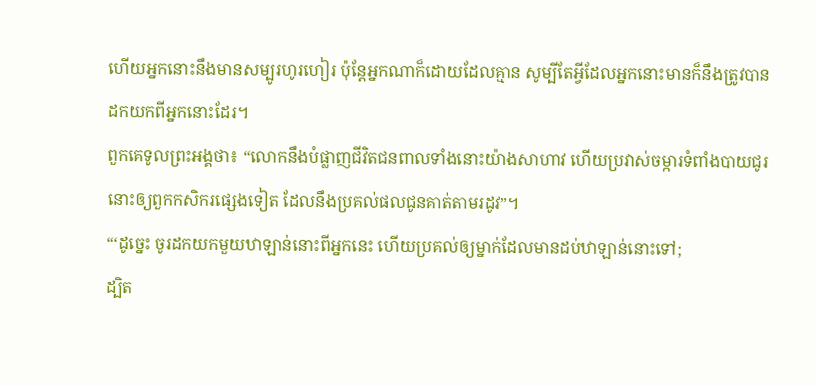ហើយអ្នកនោះនឹងមានសម្បូរហូរហៀរ ប៉ុន្តែអ្នកណាក៏ដោយដែលគ្មាន សូម្បីតែអ្វីដែលអ្នកនោះមានក៏នឹងត្រូវបានដកយកពីអ្នកនោះដែរ។
ពួកគេទូលព្រះអង្គថា៖ “លោកនឹងបំផ្លាញជីវិតជនពាលទាំងនោះយ៉ាងសាហាវ ហើយប្រវាស់ចម្ការទំពាំងបាយជូរនោះឲ្យពួកកសិករផ្សេងទៀត ដែលនឹងប្រគល់ផលជូនគាត់តាមរដូវ”។
“‘ដូច្នេះ ចូរដកយកមួយឋាឡាន់នោះពីអ្នកនេះ ហើយប្រគល់ឲ្យម្នាក់ដែលមានដប់ឋាឡាន់នោះទៅ;
ដ្បិត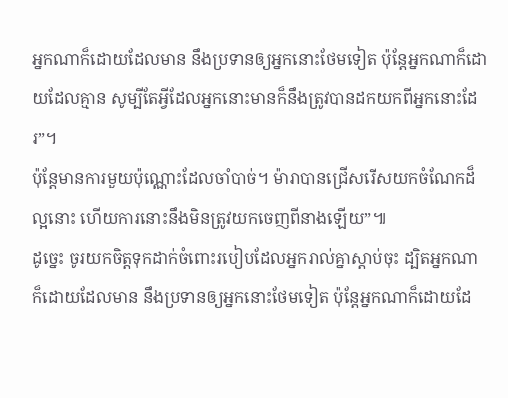អ្នកណាក៏ដោយដែលមាន នឹងប្រទានឲ្យអ្នកនោះថែមទៀត ប៉ុន្តែអ្នកណាក៏ដោយដែលគ្មាន សូម្បីតែអ្វីដែលអ្នកនោះមានក៏នឹងត្រូវបានដកយកពីអ្នកនោះដែរ”។
ប៉ុន្តែមានការមួយប៉ុណ្ណោះដែលចាំបាច់។ ម៉ារាបានជ្រើសរើសយកចំណែកដ៏ល្អនោះ ហើយការនោះនឹងមិនត្រូវយកចេញពីនាងឡើយ”៕
ដូច្នេះ ចូរយកចិត្តទុកដាក់ចំពោះរបៀបដែលអ្នករាល់គ្នាស្ដាប់ចុះ ដ្បិតអ្នកណាក៏ដោយដែលមាន នឹងប្រទានឲ្យអ្នកនោះថែមទៀត ប៉ុន្តែអ្នកណាក៏ដោយដែ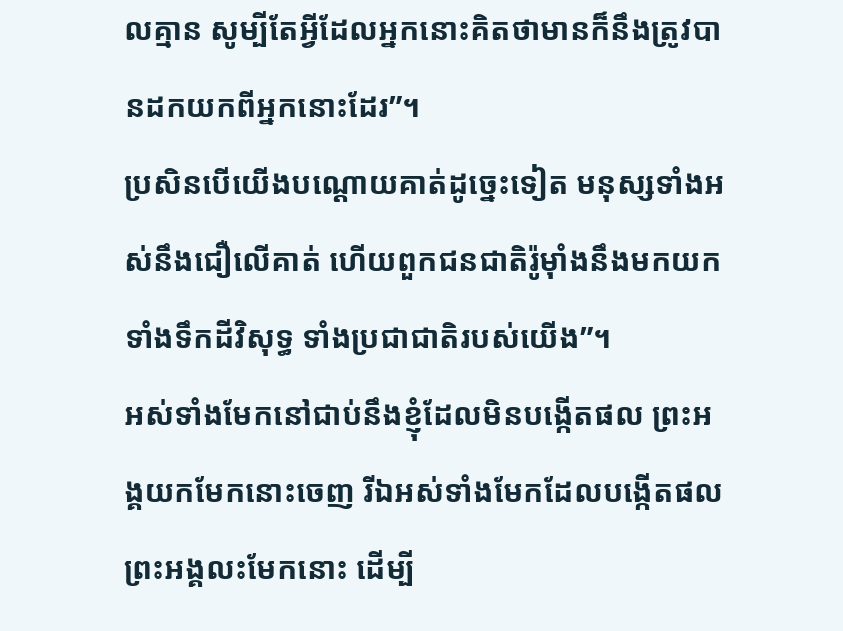លគ្មាន សូម្បីតែអ្វីដែលអ្នកនោះគិតថាមានក៏នឹងត្រូវបានដកយកពីអ្នកនោះដែរ”។
ប្រសិនបើយើងបណ្ដោយគាត់ដូច្នេះទៀត មនុស្សទាំងអស់នឹងជឿលើគាត់ ហើយពួកជនជាតិរ៉ូម៉ាំងនឹងមកយកទាំងទឹកដីវិសុទ្ធ ទាំងប្រជាជាតិរបស់យើង”។
អស់ទាំងមែកនៅជាប់នឹងខ្ញុំដែលមិនបង្កើតផល ព្រះអង្គយកមែកនោះចេញ រីឯអស់ទាំងមែកដែលបង្កើតផល ព្រះអង្គលះមែកនោះ ដើម្បី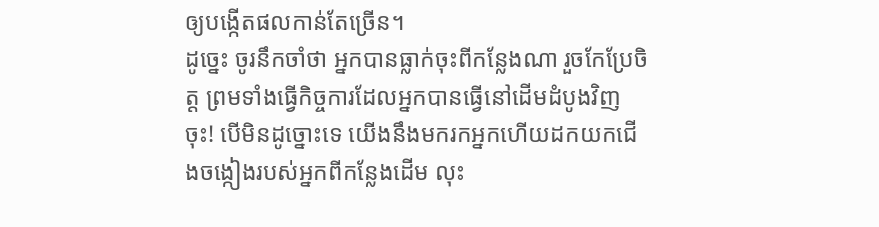ឲ្យបង្កើតផលកាន់តែច្រើន។
ដូច្នេះ ចូរនឹកចាំថា អ្នកបានធ្លាក់ចុះពីកន្លែងណា រួចកែប្រែចិត្ត ព្រមទាំងធ្វើកិច្ចការដែលអ្នកបានធ្វើនៅដើមដំបូងវិញចុះ! បើមិនដូច្នោះទេ យើងនឹងមករកអ្នកហើយដកយកជើងចង្កៀងរបស់អ្នកពីកន្លែងដើម លុះ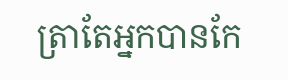ត្រាតែអ្នកបានកែ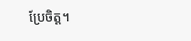ប្រែចិត្ត។